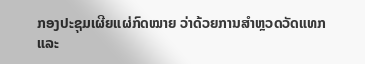ກອງປະຊຸມເຜີຍແຜ່ກົດໝາຍ ວ່າດ້ວຍການສໍາຫຼວດວັດແທກ ແລະ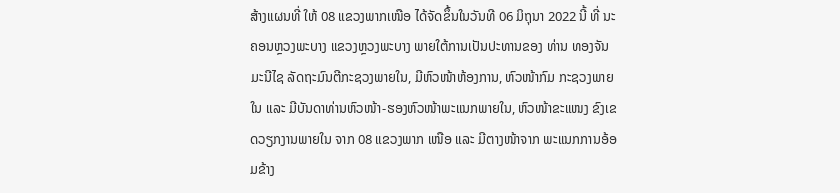ສ້າງແຜນທີ່ ໃຫ້ 08 ແຂວງພາກເໜືອ ໄດ້ຈັດຂຶ້ນໃນວັນທີ 06 ມິຖຸນາ 2022 ນີ້ ທີ່ ນະ ຄອນຫຼວງພະບາງ ແຂວງຫຼວງພະບາງ ພາຍໃຕ້ການເປັນປະທານຂອງ ທ່ານ ທອງຈັນ ມະນີໄຊ ລັດຖະມົນຕີກະຊວງພາຍໃນ, ມີຫົວໜ້າຫ້ອງການ, ຫົວໜ້າກົມ ກະຊວງພາຍໃນ ແລະ ມີບັນດາທ່ານຫົວໜ້າ-ຮອງຫົວໜ້າພະແນກພາຍໃນ, ຫົວໜ້າຂະແໜງ ຂົງເຂດວຽກງານພາຍໃນ ຈາກ 08 ແຂວງພາກ ເໜືອ ແລະ ມີຕາງໜ້າຈາກ ພະແນກການອ້ອມຂ້າງ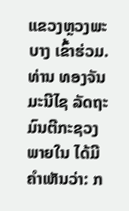ແຂວງຫຼວງພະບາງ ເຂົ້າຮ່ວມ.
ທ່ານ ທອງຈັນ ມະນີໄຊ ລັດຖະມົນຕີກະຊວງພາຍໃນ ໄດ້ມີຄໍາເຫັນວ່າ: ກ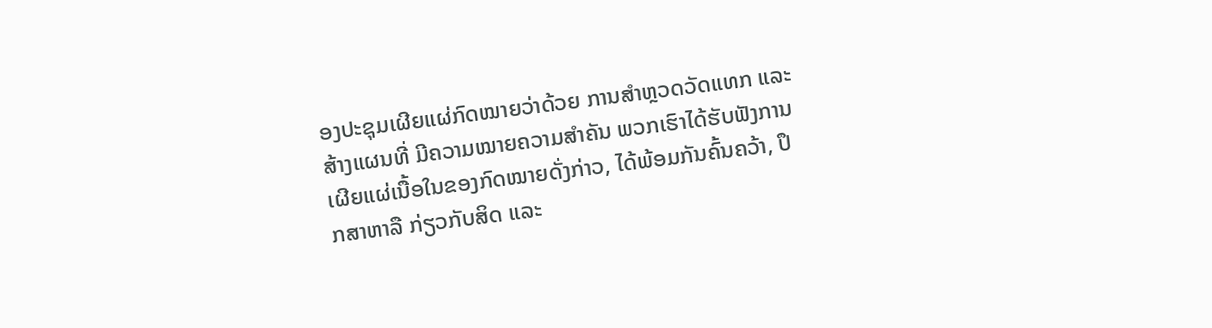ອງປະຊຸມເຜີຍແຜ່ກົດໝາຍວ່າດ້ວຍ ການສໍາຫຼວດວັດແທກ ແລະ ສ້າງແຜນທີ່ ມີຄວາມໝາຍຄວາມສໍາຄັນ ພວກເຮົາໄດ້ຮັບຟັງການເຜີຍແຜ່ເນື້ອໃນຂອງກົດໝາຍດັ່ງກ່າວ, ໄດ້ພ້ອມກັນຄົ້ນຄວ້າ, ປຶກສາຫາລື ກ່ຽວກັບສິດ ແລະ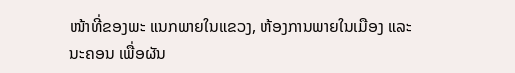ໜ້າທີ່ຂອງພະ ແນກພາຍໃນແຂວງ, ຫ້ອງການພາຍໃນເມືອງ ແລະ ນະຄອນ ເພື່ອຜັນ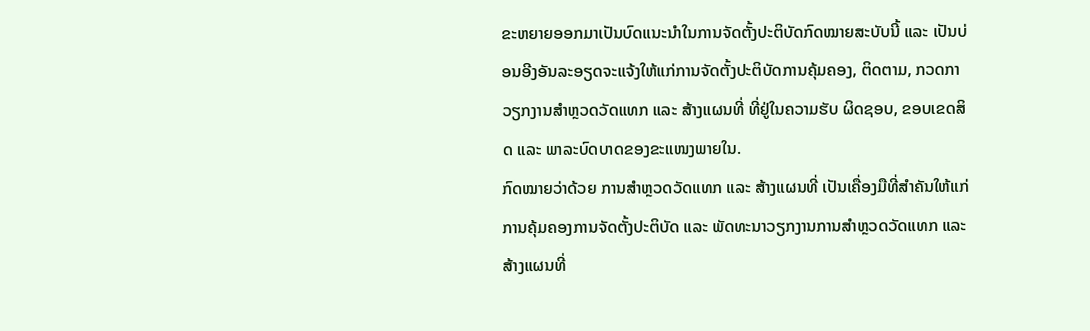ຂະຫຍາຍອອກມາເປັນບົດແນະນໍາໃນການຈັດຕັ້ງປະຕິບັດກົດໝາຍສະບັບນີ້ ແລະ ເປັນບ່ອນອີງອັນລະອຽດຈະແຈ້ງໃຫ້ແກ່ການຈັດຕັ້ງປະຕິບັດການຄຸ້ມຄອງ, ຕິດຕາມ, ກວດກາ ວຽກງານສໍາຫຼວດວັດແທກ ແລະ ສ້າງແຜນທີ່ ທີ່ຢູ່ໃນຄວາມຮັບ ຜິດຊອບ, ຂອບເຂດສິດ ແລະ ພາລະບົດບາດຂອງຂະແໜງພາຍໃນ.
ກົດໝາຍວ່າດ້ວຍ ການສໍາຫຼວດວັດແທກ ແລະ ສ້າງແຜນທີ່ ເປັນເຄື່ອງມືທີ່ສຳຄັນໃຫ້ແກ່ການຄຸ້ມຄອງການຈັດຕັ້ງປະຕິບັດ ແລະ ພັດທະນາວຽກງານການສໍາຫຼວດວັດແທກ ແລະ ສ້າງແຜນທີ່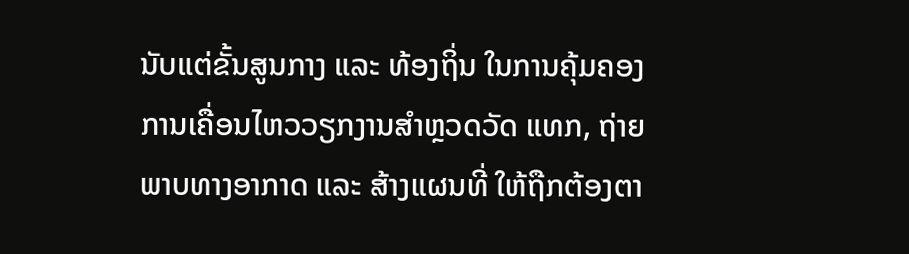ນັບແຕ່ຂັ້ນສູນກາງ ແລະ ທ້ອງຖິ່ນ ໃນການຄຸ້ມຄອງການເຄື່ອນໄຫວວຽກງານສຳຫຼວດວັດ ແທກ, ຖ່າຍພາບທາງອາກາດ ແລະ ສ້າງແຜນທີ່ ໃຫ້ຖືກຕ້ອງຕາ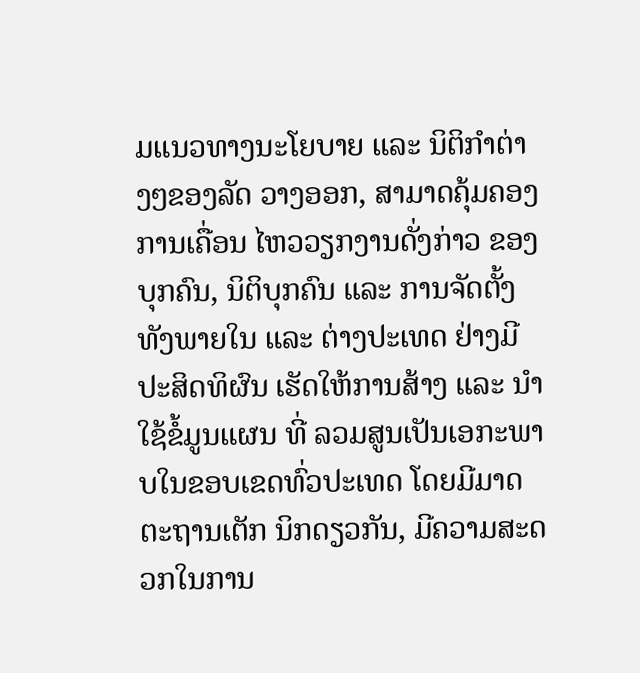ມແນວທາງນະໂຍບາຍ ແລະ ນິຕິກຳຕ່າງໆຂອງລັດ ວາງອອກ, ສາມາດຄຸ້ມຄອງການເຄື່ອນ ໄຫວວຽກງານດັ່ງກ່າວ ຂອງບຸກຄົນ, ນິຕິບຸກຄົນ ແລະ ການຈັດຕັ້ງທັງພາຍໃນ ແລະ ຕ່າງປະເທດ ຢ່າງມີປະສິດທິຜົນ ເຮັດໃຫ້ການສ້າງ ແລະ ນຳໃຊ້ຂໍ້ມູນແຜນ ທີ່ ລວມສູນເປັນເອກະພາບໃນຂອບເຂດທົ່ວປະເທດ ໂດຍມີມາດ ຕະຖານເຕັກ ນິກດຽວກັນ, ມີຄວາມສະດວກໃນການ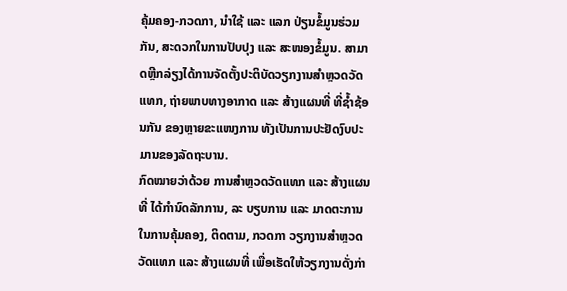ຄຸ້ມຄອງ-ກວດກາ, ນຳໃຊ້ ແລະ ແລກ ປ່ຽນຂໍ້ມູນຮ່ວມກັນ, ສະດວກໃນການປັບປຸງ ແລະ ສະໜອງຂໍ້ມູນ. ສາມາດຫຼີກລ່ຽງໄດ້ການຈັດຕັ້ງປະຕິບັດວຽກງານສຳຫຼວດວັດແທກ, ຖ່າຍພາບທາງອາກາດ ແລະ ສ້າງແຜນທີ່ ທີ່ຊ້ຳຊ້ອນກັນ ຂອງຫຼາຍຂະແໜງການ ທັງເປັນການປະຢັດງົບປະມານຂອງລັດຖະບານ.
ກົດໝາຍວ່າດ້ວຍ ການສໍາຫຼວດວັດແທກ ແລະ ສ້າງແຜນທີ່ ໄດ້ກໍານົດລັກການ, ລະ ບຽບການ ແລະ ມາດຕະການ ໃນການຄຸ້ມຄອງ, ຕິດຕາມ, ກວດກາ ວຽກງານສໍາຫຼວດວັດແທກ ແລະ ສ້າງແຜນທີ່ ເພື່ອເຮັດໃຫ້ວຽກງານດັ່ງກ່າ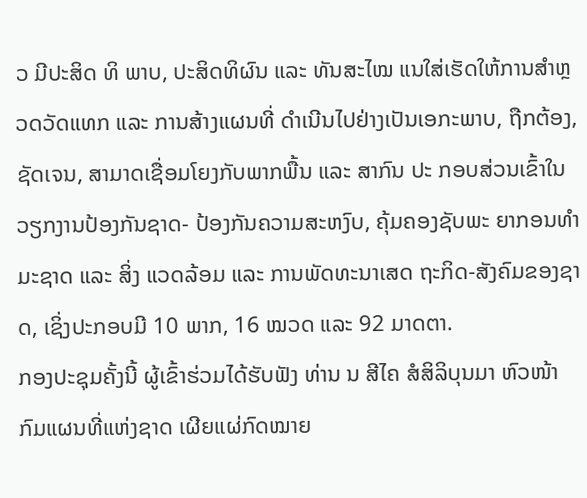ວ ມີປະສິດ ທິ ພາບ, ປະສິດທິຜົນ ແລະ ທັນສະໄໝ ແນໃສ່ເຮັດໃຫ້ການສໍາຫຼວດວັດແທກ ແລະ ການສ້າງແຜນທີ່ ດໍາເນີນໄປຢ່າງເປັນເອກະພາບ, ຖືກຕ້ອງ, ຊັດເຈນ, ສາມາດເຊື່ອມໂຍງກັບພາກພື້ນ ແລະ ສາກົນ ປະ ກອບສ່ວນເຂົ້າໃນວຽກງານປ້ອງກັນຊາດ- ປ້ອງກັນຄວາມສະຫງົບ, ຄຸ້ມຄອງຊັບພະ ຍາກອນທໍາມະຊາດ ແລະ ສິ່ງ ແວດລ້ອມ ແລະ ການພັດທະນາເສດ ຖະກິດ-ສັງຄົມຂອງຊາດ, ເຊິ່ງປະກອບມີ 10 ພາກ, 16 ໝວດ ແລະ 92 ມາດຕາ.
ກອງປະຊຸມຄັ້ງນີ້ ຜູ້ເຂົ້າຮ່ວມໄດ້ຮັບຟັງ ທ່ານ ນ ສີໄຄ ສໍສິລິບຸນມາ ຫົວໜ້າກົມແຜນທີ່ແຫ່ງຊາດ ເຜີຍແຜ່ກົດໝາຍ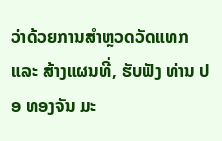ວ່າດ້ວຍການສໍາຫຼວດວັດແທກ ແລະ ສ້າງແຜນທີ່, ຮັບຟັງ ທ່ານ ປອ ທອງຈັນ ມະ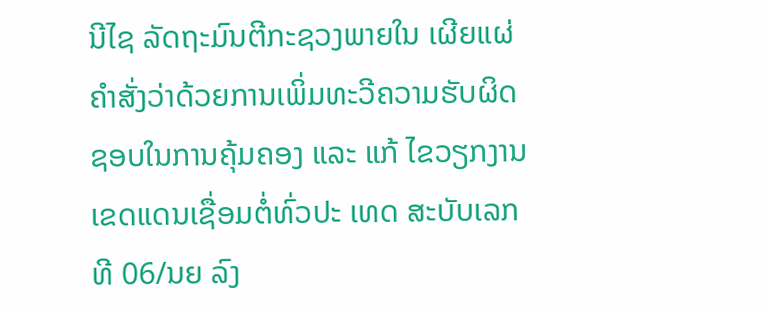ນີໄຊ ລັດຖະມົນຕີກະຊວງພາຍໃນ ເຜີຍແຜ່ຄໍາສັ່ງວ່າດ້ວຍການເພິ່ມທະວີຄວາມຮັບຜິດຊອບໃນການຄຸ້ມຄອງ ແລະ ແກ້ ໄຂວຽກງານເຂດແດນເຊື່ອມຕໍ່ທົ່ວປະ ເທດ ສະບັບເລກທີ 06/ນຍ ລົງ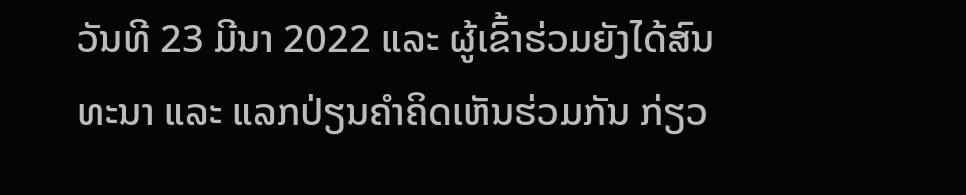ວັນທີ 23 ມີນາ 2022 ແລະ ຜູ້ເຂົ້າຮ່ວມຍັງໄດ້ສົນທະນາ ແລະ ແລກປ່ຽນຄໍາຄິດເຫັນຮ່ວມກັນ ກ່ຽວ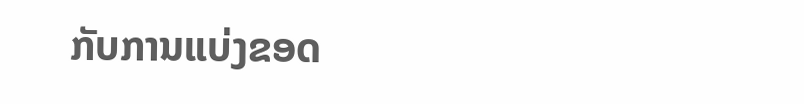ກັບການແບ່ງຂອດ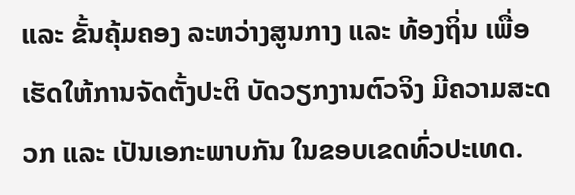ແລະ ຂັ້ນຄຸ້ມຄອງ ລະຫວ່າງສູນກາງ ແລະ ທ້ອງຖິ່ນ ເພື່ອເຮັດໃຫ້ການຈັດຕັ້ງປະຕິ ບັດວຽກງານຕົວຈິງ ມີຄວາມສະດວກ ແລະ ເປັນເອກະພາບກັນ ໃນຂອບເຂດທົ່ວປະເທດ.